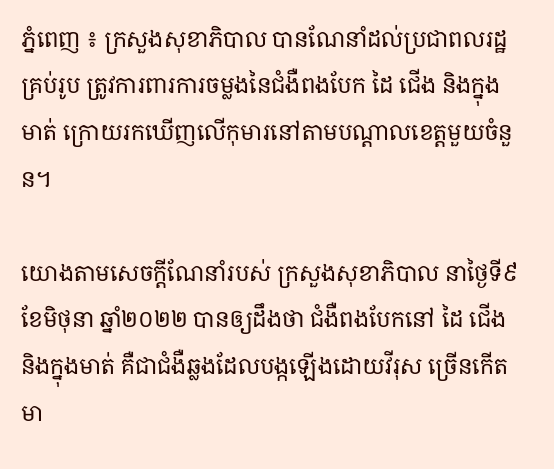ភ្នំពេញ ៖ ក្រសួងសុខាភិបាល បានណែនាំដល់ប្រជាពលរដ្ឋគ្រប់រូប ត្រូវការពារការចម្លងនៃជំងឺពងបែក ដៃ ជើង និងក្នុងមាត់ ក្រោយរកឃើញលើកុមារនៅតាមបណ្ដាលខេត្តមួយចំនួន។

យោងតាមសេចក្ដីណែនាំរបស់ ក្រសួងសុខាភិបាល នាថ្ងៃទី៩ ខែមិថុនា ឆ្នាំ២០២២ បានឲ្យដឹងថា ជំងឺពងបែកនៅ ដៃ ជើង និងក្នុងមាត់ គឺជាជំងឺឆ្លងដែលបង្កឡើងដោយវីរុស ច្រើនកើតមា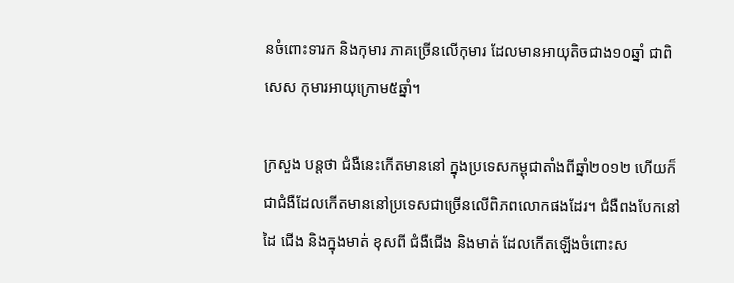នចំពោះទារក និងកុមារ ភាគច្រើនលើកុមារ ដែលមានអាយុតិចជាង១០ឆ្នាំ ជាពិសេស កុមារអាយុក្រោម៥ឆ្នាំ។

ក្រសួង បន្ដថា ជំងឺនេះកើតមាននៅ ក្នុងប្រទេសកម្ពុជាតាំងពីឆ្នាំ២០១២ ហើយក៏ជាជំងឺដែលកើតមាននៅប្រទេសជាច្រើនលើពិភពលោកផងដែរ។ ជំងឺពងបែកនៅ ដៃ ជើង និងក្នុងមាត់ ខុសពី ជំងឺជើង និងមាត់ ដែលកើតឡើងចំពោះស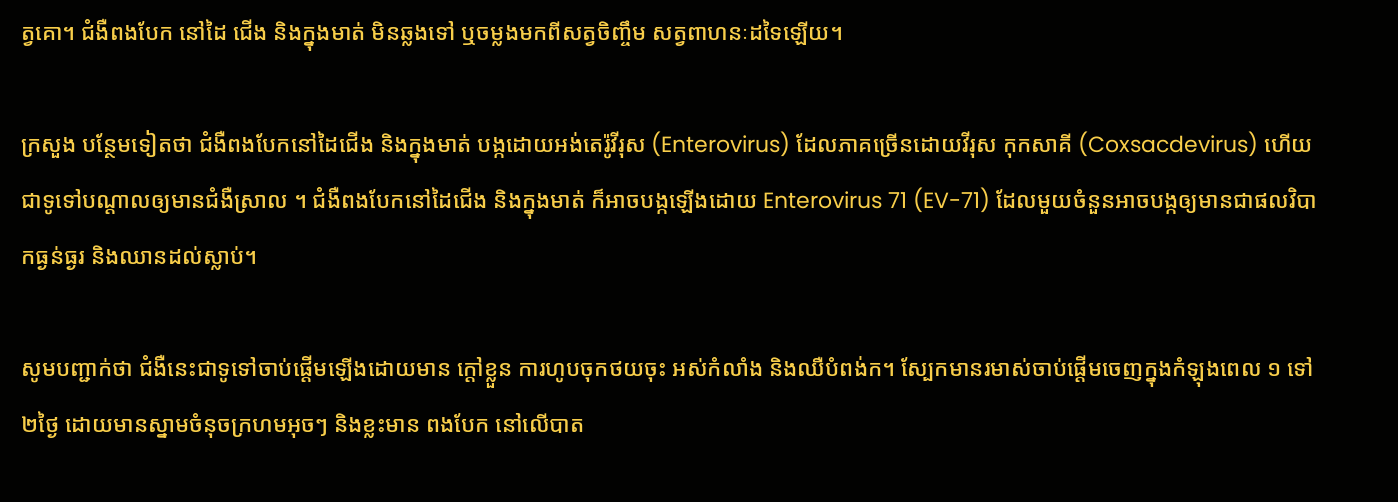ត្វគោ។ ជំងឺពងបែក នៅដៃ ជើង និងក្នុងមាត់ មិនឆ្លងទៅ ឬចម្លងមកពីសត្វចិញ្ចឹម សត្វពាហនៈដទៃឡើយ។

ក្រសួង បន្ថែមទៀតថា ជំងឺពងបែកនៅដៃជើង និងក្នុងមាត់ បង្កដោយអង់តេរ៉ូវីរុស (Enterovirus) ដែលភាគច្រើនដោយវីរុស កុកសាគី (Coxsacdevirus) ហើយជាទូទៅបណ្តាលឲ្យមានជំងឺស្រាល ។ ជំងឺពងបែកនៅដៃជើង និងក្នុងមាត់ ក៏អាចបង្កឡើងដោយ Enterovirus 71 (EV-71) ដែលមួយចំនួនអាចបង្កឲ្យមានជាផលវិបាកធ្ងន់ធ្ងរ និងឈានដល់ស្លាប់។

សូមបញ្ជាក់ថា ជំងឺនេះជាទូទៅចាប់ផ្តើមឡើងដោយមាន ក្ដៅខ្លួន ការហូបចុកថយចុះ អស់កំលាំង និងឈឺបំពង់ក។ ស្បែកមានរមាស់ចាប់ផ្តើមចេញក្នុងកំឡុងពេល ១ ទៅ ២ថ្ងៃ ដោយមានស្នាមចំនុចក្រហមអុចៗ និងខ្លះមាន ពងបែក នៅលើបាត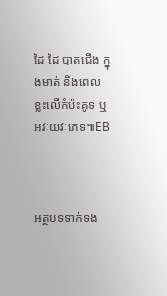ដៃ ដៃ បាតជើង ក្នុងមាត់ និងពេលខ្លះលើកំប៉ះគូទ ឬ អវៈយវៈភេទ៕EB



អត្ថបទទាក់ទង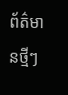ព័ត៌មានថ្មីៗ